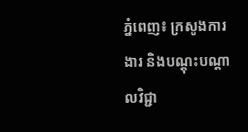ភ្នំពេញ៖ ក្រសូងការងារ និងបណ្តុះបណ្តាលវិជ្ជា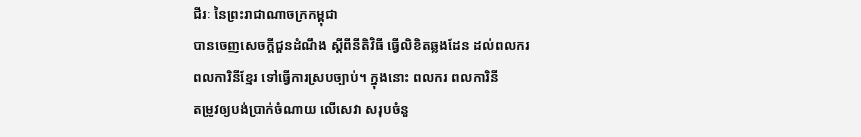ជីរៈ នៃព្រះរាជាណាចក្រកម្ពុជា
បានចេញសេចក្តីជួនដំណឹង ស្តីពីនីតិវិធី ធ្វើលិខិតឆ្លងដែន ដល់ពលករ
ពលការិនីខ្មែរ ទៅធ្វើការស្របច្បាប់។ ក្នុងនោះ ពលករ ពលការិនី
តម្រូវឲ្យបង់ប្រាក់ចំណាយ លើសេវា សរុបចំនួ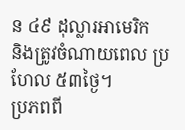ន ៤៩ ដុល្លារអាមេរិក
និងត្រូវចំណាយពេល ប្រហែល ៥៣ថ្ងៃ។
ប្រភពពី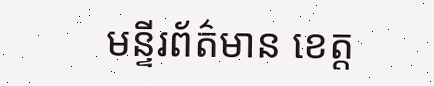មន្ទីរព័ត៌មាន ខេត្ត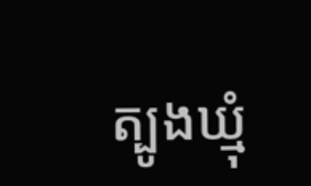ត្បូងឃ្មុំ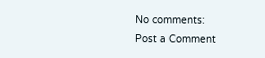No comments:
Post a Comment